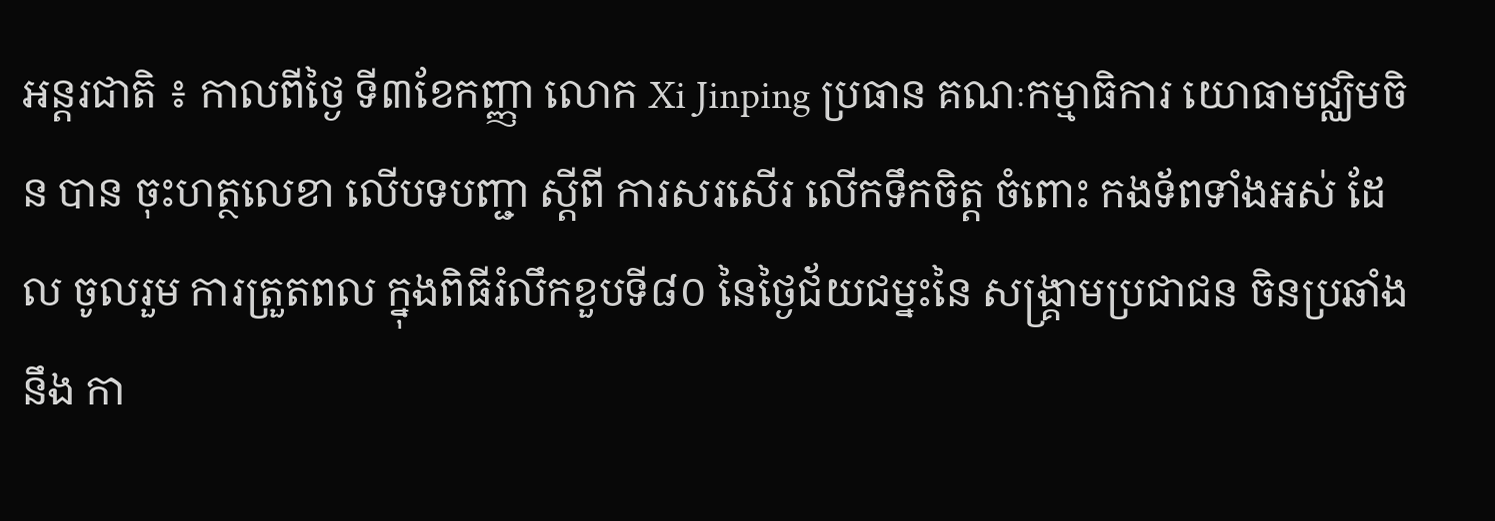អន្តរជាតិ ៖ កាលពីថ្ងៃ ទី៣ខែកញ្ញា លោក Xi Jinping ប្រធាន គណៈកម្មាធិការ យោធាមជ្ឈិមចិន បាន ចុះហត្ថលេខា លើបទបញ្ជា ស្តីពី ការសរសើរ លើកទឹកចិត្ត ចំពោះ កងទ័ពទាំងអស់ ដែល ចូលរួម ការត្រួតពល ក្នុងពិធីរំលឹកខួបទី៨០ នៃថ្ងៃជ័យជម្នះនៃ សង្គ្រាមប្រជាជន ចិនប្រឆាំងនឹង កា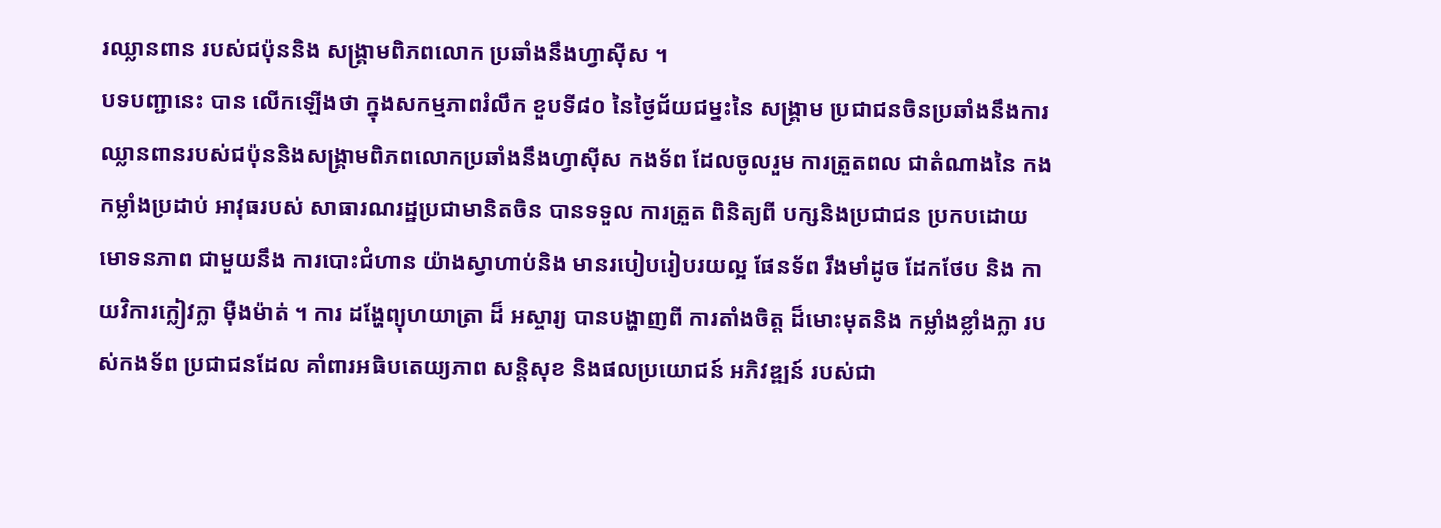រឈ្លានពាន របស់ជប៉ុននិង សង្គ្រាមពិភពលោក ប្រឆាំងនឹងហ្វាស៊ីស ។
បទបញ្ជានេះ បាន លើកឡើងថា ក្នុងសកម្មភាពរំលឹក ខួបទី៨០ នៃថ្ងៃជ័យជម្នះនៃ សង្គ្រាម ប្រជាជនចិនប្រឆាំងនឹងការឈ្លានពានរបស់ជប៉ុននិងសង្គ្រាមពិភពលោកប្រឆាំងនឹងហ្វាស៊ីស កងទ័ព ដែលចូលរួម ការត្រួតពល ជាតំណាងនៃ កងកម្លាំងប្រដាប់ អាវុធរបស់ សាធារណរដ្ឋប្រជាមានិតចិន បានទទួល ការត្រួត ពិនិត្យពី បក្សនិងប្រជាជន ប្រកបដោយ មោទនភាព ជាមួយនឹង ការបោះជំហាន យ៉ាងស្វាហាប់និង មានរបៀបរៀបរយល្អ ផែនទ័ព រឹងមាំដូច ដែកថែប និង កាយវិការក្លៀវក្លា ម៉ឺងម៉ាត់ ។ ការ ដង្ហែព្យុហយាត្រា ដ៏ អស្ចារ្យ បានបង្ហាញពី ការតាំងចិត្ត ដ៏មោះមុតនិង កម្លាំងខ្លាំងក្លា របស់កងទ័ព ប្រជាជនដែល គាំពារអធិបតេយ្យភាព សន្តិសុខ និងផលប្រយោជន៍ អភិវឌ្ឍន៍ របស់ជា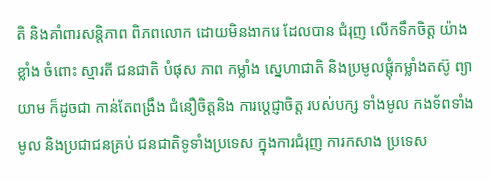តិ និងគាំពារសន្តិភាព ពិភពលោក ដោយមិនងាករេ ដែលបាន ជំរុញ លើកទឹកចិត្ត យ៉ាងខ្លាំង ចំពោះ ស្មារតី ជនជាតិ បំផុស ភាព កម្លាំង ស្នេហាជាតិ និងប្រមូលផ្តុំកម្លាំងតស៊ូ ព្យាយាម ក៏ដូចជា កាន់តែពង្រឹង ជំនឿចិត្តនិង ការប្តេជ្ញាចិត្ត របស់បក្ស ទាំងមូល កងទ័ពទាំងមូល និងប្រជាជនគ្រប់ ជនជាតិទូទាំងប្រទេស ក្នុងការជំរុញ ការកសាង ប្រទេស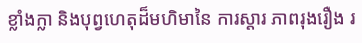ខ្លាំងក្លា និងបុព្វហេតុដ៏មហិមានៃ ការស្តារ ភាពរុងរឿង រ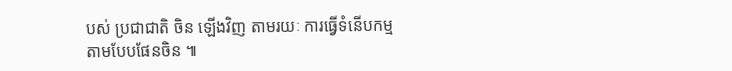បស់ ប្រជាជាតិ ចិន ឡើងវិញ តាមរយៈ ការធ្វើទំនើបកម្ម តាមបែបផែនចិន ៕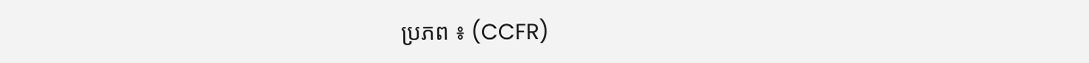ប្រភព ៖ (CCFR)